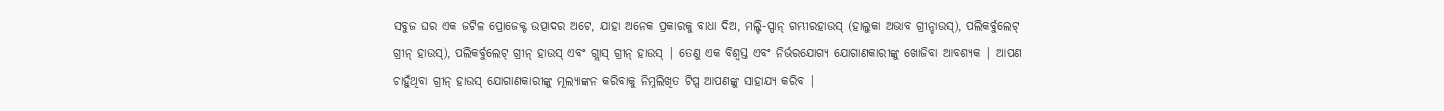ସବୁଜ ଘର ଏକ ଜଟିଳ ପ୍ରୋଜେକ୍ଟ ଉତ୍ପାଦର ଅଟେ, ଯାହା ଅନେକ ପ୍ରକାରକୁ ବାଧା ଦିଅ, ମଲ୍ଟି-ସ୍ପାନ୍ ଗମ୍ଭୀରହାଉସ୍ (ହାଲୁକା ଅଭାବ ଗ୍ରୀନ୍ହାଉସ୍), ପଲିକର୍ବୁଲେଟ୍ ଗ୍ରୀନ୍ ହାଉସ୍), ପଲିକର୍ବୁଲେଟ୍ ଗ୍ରୀନ୍ ହାଉସ୍ ଏବଂ ଗ୍ଲାସ୍ ଗ୍ରୀନ୍ ହାଉସ୍ | ତେଣୁ ଏକ ବିଶ୍ୱସ୍ତ ଏବଂ ନିର୍ଭରଯୋଗ୍ୟ ଯୋଗାଣକାରୀଙ୍କୁ ଖୋଜିବା ଆବଶ୍ୟକ | ଆପଣ ଚାହୁଁଥିବା ଗ୍ରୀନ୍ ହାଉସ୍ ଯୋଗାଣକାରୀଙ୍କୁ ମୂଲ୍ୟାଙ୍କନ କରିବାକୁ ନିମ୍ନଲିଖିତ ଟିପ୍ସ ଆପଣଙ୍କୁ ସାହାଯ୍ୟ କରିବ |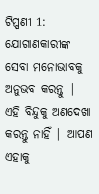ଟିପ୍ପଣୀ 1: ଯୋଗାଣକାରୀଙ୍କ ସେବା ମନୋଭାବକୁ ଅନୁଭବ କରନ୍ତୁ |
ଏହି ବିନ୍ଦୁକୁ ଅଣଦେଖା କରନ୍ତୁ ନାହିଁ | ଆପଣ ଏହାକୁ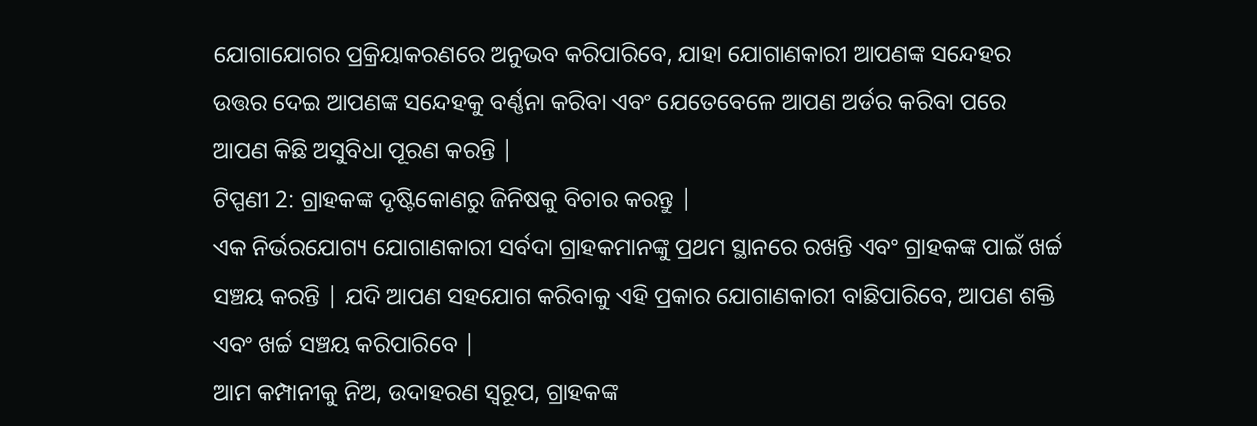ଯୋଗାଯୋଗର ପ୍ରକ୍ରିୟାକରଣରେ ଅନୁଭବ କରିପାରିବେ, ଯାହା ଯୋଗାଣକାରୀ ଆପଣଙ୍କ ସନ୍ଦେହର ଉତ୍ତର ଦେଇ ଆପଣଙ୍କ ସନ୍ଦେହକୁ ବର୍ଣ୍ଣନା କରିବା ଏବଂ ଯେତେବେଳେ ଆପଣ ଅର୍ଡର କରିବା ପରେ ଆପଣ କିଛି ଅସୁବିଧା ପୂରଣ କରନ୍ତି |
ଟିପ୍ପଣୀ 2: ଗ୍ରାହକଙ୍କ ଦୃଷ୍ଟିକୋଣରୁ ଜିନିଷକୁ ବିଚାର କରନ୍ତୁ |
ଏକ ନିର୍ଭରଯୋଗ୍ୟ ଯୋଗାଣକାରୀ ସର୍ବଦା ଗ୍ରାହକମାନଙ୍କୁ ପ୍ରଥମ ସ୍ଥାନରେ ରଖନ୍ତି ଏବଂ ଗ୍ରାହକଙ୍କ ପାଇଁ ଖର୍ଚ୍ଚ ସଞ୍ଚୟ କରନ୍ତି | ଯଦି ଆପଣ ସହଯୋଗ କରିବାକୁ ଏହି ପ୍ରକାର ଯୋଗାଣକାରୀ ବାଛିପାରିବେ, ଆପଣ ଶକ୍ତି ଏବଂ ଖର୍ଚ୍ଚ ସଞ୍ଚୟ କରିପାରିବେ |
ଆମ କମ୍ପାନୀକୁ ନିଅ, ଉଦାହରଣ ସ୍ୱରୂପ, ଗ୍ରାହକଙ୍କ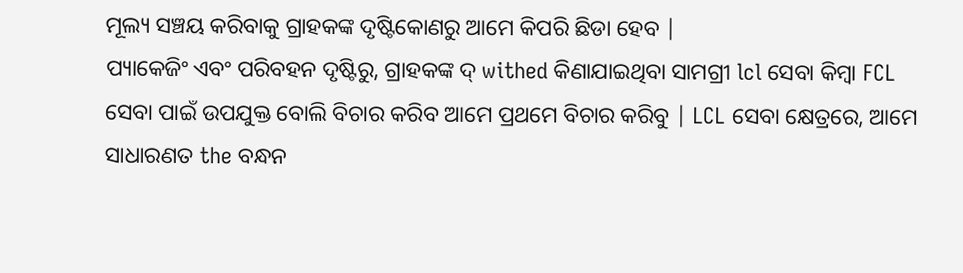ମୂଲ୍ୟ ସଞ୍ଚୟ କରିବାକୁ ଗ୍ରାହକଙ୍କ ଦୃଷ୍ଟିକୋଣରୁ ଆମେ କିପରି ଛିଡା ହେବ |
ପ୍ୟାକେଜିଂ ଏବଂ ପରିବହନ ଦୃଷ୍ଟିରୁ, ଗ୍ରାହକଙ୍କ ଦ୍ withed କିଣାଯାଇଥିବା ସାମଗ୍ରୀ lcl ସେବା କିମ୍ବା FCL ସେବା ପାଇଁ ଉପଯୁକ୍ତ ବୋଲି ବିଚାର କରିବ ଆମେ ପ୍ରଥମେ ବିଚାର କରିବୁ | LCL ସେବା କ୍ଷେତ୍ରରେ, ଆମେ ସାଧାରଣତ the ବନ୍ଧନ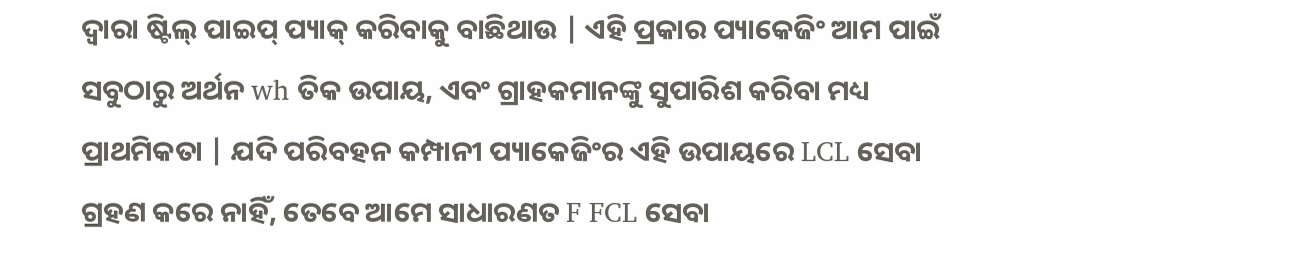ଦ୍ୱାରା ଷ୍ଟିଲ୍ ପାଇପ୍ ପ୍ୟାକ୍ କରିବାକୁ ବାଛିଥାଉ | ଏହି ପ୍ରକାର ପ୍ୟାକେଜିଂ ଆମ ପାଇଁ ସବୁଠାରୁ ଅର୍ଥନ wh ତିକ ଉପାୟ, ଏବଂ ଗ୍ରାହକମାନଙ୍କୁ ସୁପାରିଶ କରିବା ମଧ୍ୟ ପ୍ରାଥମିକତା | ଯଦି ପରିବହନ କମ୍ପାନୀ ପ୍ୟାକେଜିଂର ଏହି ଉପାୟରେ LCL ସେବା ଗ୍ରହଣ କରେ ନାହିଁ, ତେବେ ଆମେ ସାଧାରଣତ F FCL ସେବା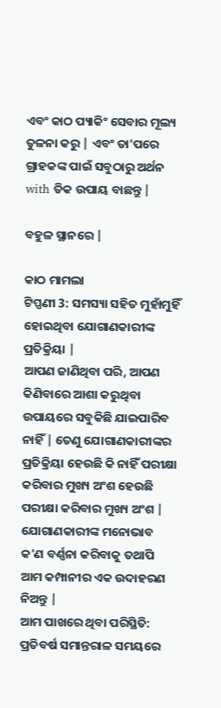ଏବଂ କାଠ ପ୍ୟାକିଂ ସେବାର ମୂଲ୍ୟ ତୁଳନା କରୁ | ଏବଂ ତା'ପରେ ଗ୍ରାହକଙ୍କ ପାଇଁ ସବୁଠାରୁ ଅର୍ଥନ with ତିକ ଉପାୟ ବାଛନ୍ତୁ |

ବହୁଳ ସ୍ଥାନରେ |

କାଠ ମାମଲା
ଟିପ୍ପଣୀ 3: ସମସ୍ୟା ସହିତ ମୁହାଁମୁହିଁ ହୋଇଥିବା ଯୋଗାଣକାରୀଙ୍କ ପ୍ରତିକ୍ରିୟା |
ଆପଣ ଜାଣିଥିବା ପରି, ଆପଣ କିଣିବାରେ ଆଶା କରୁଥିବା ଉପାୟରେ ସବୁକିଛି ଯାଇପାରିବ ନାହିଁ | ତେଣୁ ଯୋଗାଣକାରୀଙ୍କର ପ୍ରତିକ୍ରିୟା ହେଉଛି କି ନାହିଁ ପରୀକ୍ଷା କରିବାର ମୁଖ୍ୟ ଅଂଶ ହେଉଛି ପରୀକ୍ଷା କରିବାର ମୁଖ୍ୟ ଅଂଶ |
ଯୋଗାଣକାରୀଙ୍କ ମନୋଭାବ କ'ଣ ବର୍ଣ୍ଣନା କରିବାକୁ ତଥାପି ଆମ କମ୍ପାନୀର ଏକ ଉଦାହରଣ ନିଅନ୍ତୁ |
ଆମ ପାଖରେ ଥିବା ପରିସ୍ଥିତି:
ପ୍ରତିବର୍ଷ ସମାନ୍ତରାଳ ସମୟରେ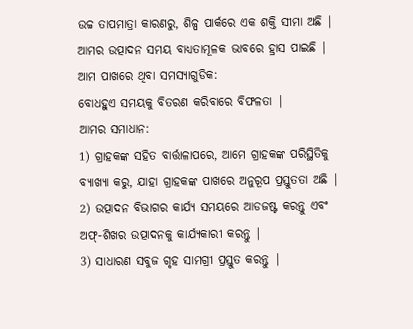ଉଚ୍ଚ ତାପମାତ୍ରା କାରଣରୁ, ଶିଳ୍ପ ପାର୍କରେ ଏକ ଶକ୍ତି ସୀମା ଅଛି | ଆମର ଉତ୍ପାଦନ ସମୟ ବାଧ୍ୟତାମୂଳକ ଭାବରେ ହ୍ରାସ ପାଇଛି |
ଆମ ପାଖରେ ଥିବା ସମସ୍ୟାଗୁଡିକ:
ବୋଧହୁଏ ସମୟକୁ ବିତରଣ କରିବାରେ ବିଫଳତା |
ଆମର ସମାଧାନ:
1) ଗ୍ରାହକଙ୍କ ସହିତ ବାର୍ତ୍ତାଳାପରେ, ଆମେ ଗ୍ରାହକଙ୍କ ପରିସ୍ଥିତିକୁ ବ୍ୟାଖ୍ୟା କରୁ, ଯାହା ଗ୍ରାହକଙ୍କ ପାଖରେ ଅନୁରୂପ ପ୍ରସ୍ତୁତତା ଅଛି |
2) ଉତ୍ପାଦନ ବିଭାଗର କାର୍ଯ୍ୟ ସମୟରେ ଆଡଜଷ୍ଟ କରନ୍ତୁ ଏବଂ ଅଫ୍-ଶିଖର ଉତ୍ପାଦନକୁ କାର୍ଯ୍ୟକାରୀ କରନ୍ତୁ |
3) ସାଧାରଣ ସବୁଜ ଗୃହ ସାମଗ୍ରୀ ପ୍ରସ୍ତୁତ କରନ୍ତୁ |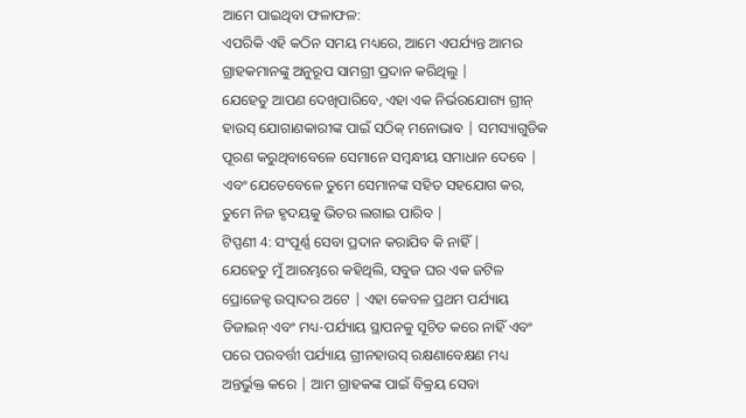ଆମେ ପାଇଥିବା ଫଳାଫଳ:
ଏପରିକି ଏହି କଠିନ ସମୟ ମଧ୍ୟରେ, ଆମେ ଏପର୍ଯ୍ୟନ୍ତ ଆମର ଗ୍ରାହକମାନଙ୍କୁ ଅନୁରୂପ ସାମଗ୍ରୀ ପ୍ରଦାନ କରିଥିଲୁ |
ଯେହେତୁ ଆପଣ ଦେଖିପାରିବେ, ଏହା ଏକ ନିର୍ଭରଯୋଗ୍ୟ ଗ୍ରୀନ୍ ହାଉସ୍ ଯୋଗାଣକାରୀଙ୍କ ପାଇଁ ସଠିକ୍ ମନୋଭାବ | ସମସ୍ୟାଗୁଡିକ ପୂରଣ କରୁଥିବାବେଳେ ସେମାନେ ସମ୍ବନ୍ଧୀୟ ସମାଧାନ ଦେବେ | ଏବଂ ଯେତେବେଳେ ତୁମେ ସେମାନଙ୍କ ସହିତ ସହଯୋଗ କର, ତୁମେ ନିଜ ହୃଦୟକୁ ଭିତର ଲଗାଇ ପାରିବ |
ଟିପ୍ପଣୀ 4: ସଂପୂର୍ଣ୍ଣ ସେବା ପ୍ରଦାନ କରାଯିବ କି ନାହିଁ |
ଯେହେତୁ ମୁଁ ଆରମ୍ଭରେ କହିଥିଲି, ସବୁଜ ଘର ଏକ ଜଟିଳ ପ୍ରୋଜେକ୍ଟ ଉତ୍ପାଦର ଅଟେ | ଏହା କେବଳ ପ୍ରଥମ ପର୍ଯ୍ୟାୟ ଡିଜାଇନ୍ ଏବଂ ମଧ୍ୟ-ପର୍ଯ୍ୟାୟ ସ୍ଥାପନକୁ ସୂଚିତ କରେ ନାହିଁ ଏବଂ ପରେ ପରବର୍ତ୍ତୀ ପର୍ଯ୍ୟାୟ ଗ୍ରୀନହାଉସ୍ ରକ୍ଷଣାବେକ୍ଷଣ ମଧ୍ୟ ଅନ୍ତର୍ଭୁକ୍ତ କରେ | ଆମ ଗ୍ରାହକଙ୍କ ପାଇଁ ବିକ୍ରୟ ସେବା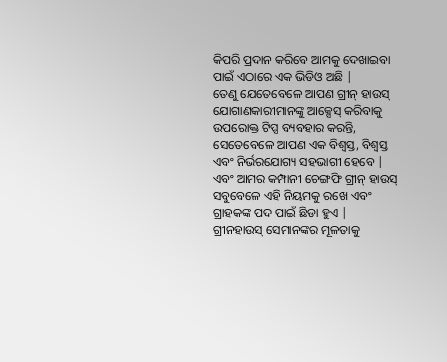କିପରି ପ୍ରଦାନ କରିବେ ଆମକୁ ଦେଖାଇବା ପାଇଁ ଏଠାରେ ଏକ ଭିଡିଓ ଅଛି |
ତେଣୁ ଯେତେବେଳେ ଆପଣ ଗ୍ରୀନ୍ ହାଉସ୍ ଯୋଗାଣକାରୀମାନଙ୍କୁ ଆକ୍ସେସ୍ କରିବାକୁ ଉପରୋକ୍ତ ଟିପ୍ସ ବ୍ୟବହାର କରନ୍ତି, ସେତେବେଳେ ଆପଣ ଏକ ବିଶ୍ୱସ୍ତ, ବିଶ୍ୱସ୍ତ ଏବଂ ନିର୍ଭରଯୋଗ୍ୟ ସହଭାଗୀ ହେବେ | ଏବଂ ଆମର କମ୍ପାନୀ ଚେଙ୍ଗଫି ଗ୍ରୀନ୍ ହାଉସ୍ ସବୁବେଳେ ଏହି ନିୟମକୁ ରଖେ ଏବଂ ଗ୍ରାହକଙ୍କ ପଦ ପାଇଁ ଛିଡା ହୁଏ | ଗ୍ରୀନହାଉସ୍ ସେମାନଙ୍କର ମୂଳତାକୁ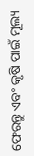ଫେରନ୍ତୁ ଏବଂ କୃଷି ପାଇଁ ମୂଲ୍ୟ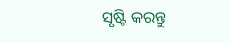ସୃଷ୍ଟି କରନ୍ତୁ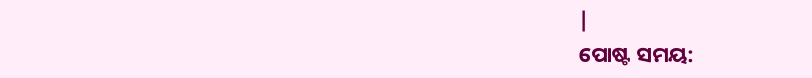|
ପୋଷ୍ଟ ସମୟ: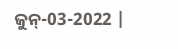ଜୁନ୍-03-2022 |